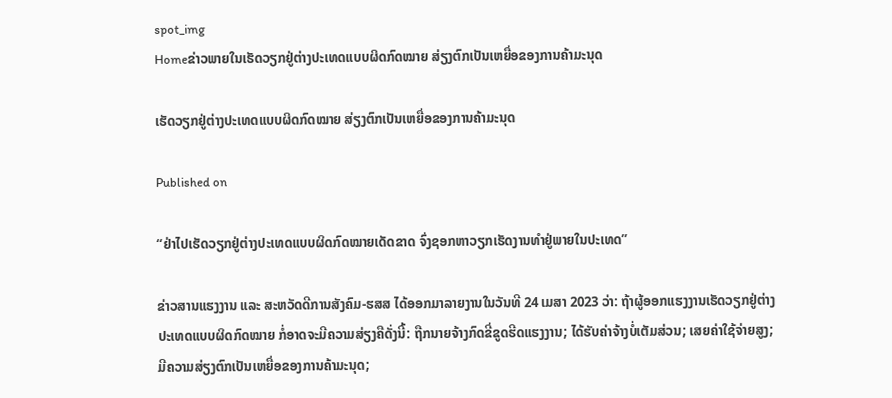spot_img
Homeຂ່າວພາຍໃນເຮັດວຽກຢູ່ຕ່າງປະເທດແບບຜິດກົດໝາຍ ສ່ຽງຕົກເປັນເຫຍື່ອຂອງການຄ້າມະນຸດ

ເຮັດວຽກຢູ່ຕ່າງປະເທດແບບຜິດກົດໝາຍ ສ່ຽງຕົກເປັນເຫຍື່ອຂອງການຄ້າມະນຸດ

Published on

“ຢ່າໄປເຮັດວຽກຢູ່ຕ່າງປະເທດແບບຜິດກົດໝາຍເດັດຂາດ ຈົ່ງຊອກຫາວຽກເຮັດງານທຳຢູ່ພາຍໃນປະເທດ”

ຂ່າວສານແຮງງານ ແລະ ສະຫວັດດີການສັງຄົມ-ຮສສ ໄດ້ອອກມາລາຍງານໃນວັນທີ 24 ເມສາ 2023 ວ່າ: ຖ້າຜູ້ອອກແຮງງານເຮັດວຽກຢູ່ຕ່າງປະເທດແບບຜິດກົດໝາຍ ກໍ່ອາດຈະມີຄວາມສ່ຽງຄືດັ່ງນີ້: ຖືກນາຍຈ້າງກົດຂີ່ຂູດຮີດແຮງງານ; ໄດ້ຮັບຄ່າຈ້າງບໍ່ເຕັມສ່ວນ; ເສຍຄ່າໃຊ້ຈ່າຍສູງ; ມີຄວາມສ່ຽງຕົກເປັນເຫຍື່ອຂອງການຄ້າມະນຸດ;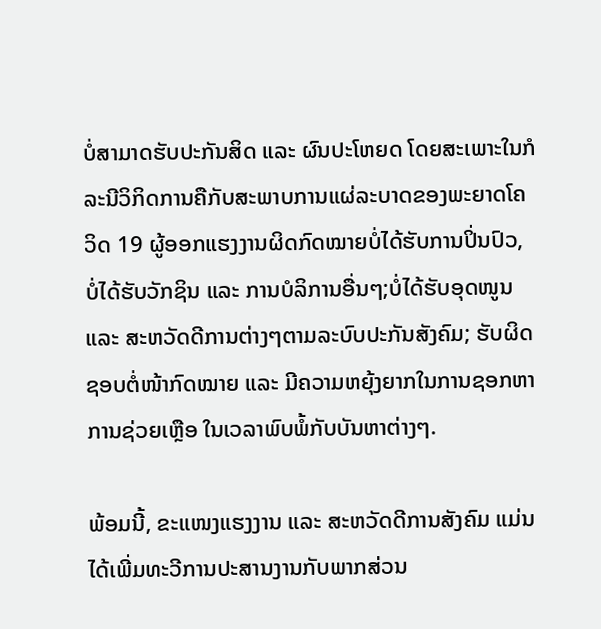ບໍ່ສາມາດຮັບປະກັນສິດ ແລະ ຜົນປະໂຫຍດ ໂດຍສະເພາະໃນກໍລະນີວິກິດການຄືກັບສະພາບການແຜ່ລະບາດຂອງພະຍາດໂຄວິດ 19 ຜູ້ອອກແຮງງານຜິດກົດໝາຍບໍ່ໄດ້ຮັບການປິ່ນປົວ, ບໍ່ໄດ້ຮັບວັກຊິນ ແລະ ການບໍລິການອື່ນໆ;ບໍ່ໄດ້ຮັບອຸດໜູນ ແລະ ສະຫວັດດີການຕ່າງໆຕາມລະບົບປະກັນສັງຄົມ; ຮັບຜິດຊອບຕໍ່ໜ້າກົດໝາຍ ແລະ ມີຄວາມຫຍຸ້ງຍາກໃນການຊອກຫາການຊ່ວຍເຫຼືອ ໃນເວລາພົບພໍ້ກັບບັນຫາຕ່າງໆ.

ພ້ອມນີ້, ຂະແໜງແຮງງານ ແລະ ສະຫວັດດີການສັງຄົມ ແມ່ນໄດ້ເພີ່ມທະວີການປະສານງານກັບພາກສ່ວນ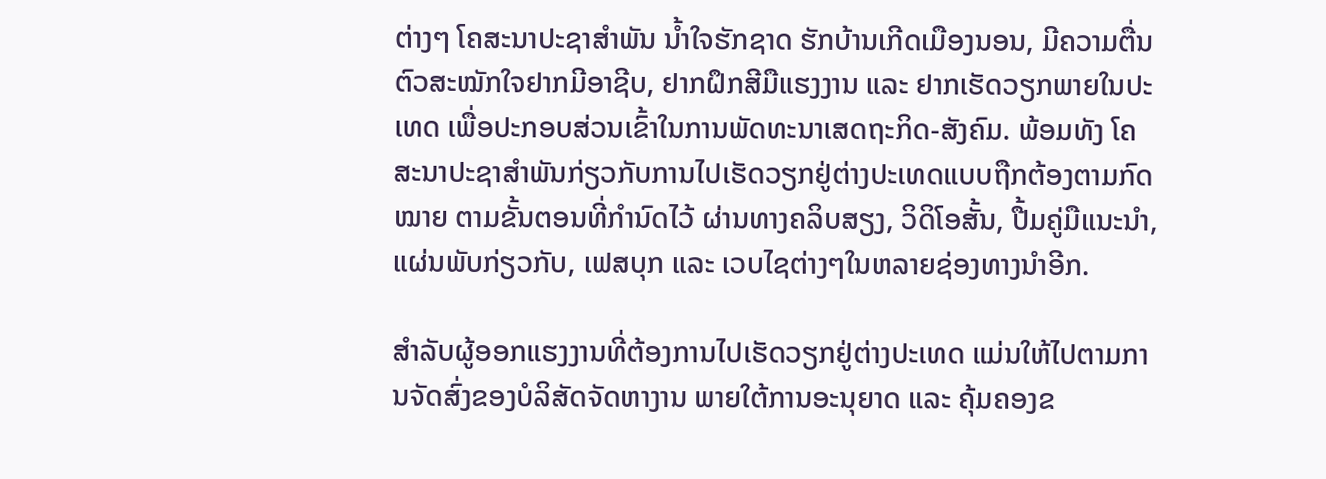ຕ່າງໆ ໂຄສະນາປະຊາສໍາພັນ ນໍ້າໃຈຮັກຊາດ ຮັກບ້ານເກີດເມືອງນອນ, ມີຄວາມຕື່ນຕົວສະໝັກໃຈຢາກມີອາຊີບ, ຢາກຝຶກສີມືແຮງງານ ແລະ ຢາກເຮັດວຽກພາຍໃນປະເທດ ເພື່ອປະກອບສ່ວນເຂົ້າໃນການພັດທະນາເສດຖະກິດ-ສັງຄົມ. ພ້ອມທັງ ໂຄສະນາປະຊາສຳພັນກ່ຽວກັບການໄປເຮັດວຽກຢູ່ຕ່າງປະເທດແບບຖືກຕ້ອງຕາມກົດໝາຍ ຕາມຂັ້ນຕອນທີ່ກຳນົດໄວ້ ຜ່ານທາງຄລິບສຽງ, ວິດິໂອສັ້ນ, ປື້ມຄູ່ມືແນະນຳ, ແຜ່ນພັບກ່ຽວກັບ, ເຟສບຸກ ແລະ ເວບໄຊຕ່າງໆໃນຫລາຍຊ່ອງທາງນຳອີກ.

ສຳລັບຜູ້ອອກແຮງງານທີ່ຕ້ອງການໄປເຮັດວຽກຢູ່ຕ່າງປະເທດ ແມ່ນໃຫ້ໄປຕາມການຈັດສົ່ງຂອງບໍລິສັດຈັດຫາງານ ພາຍໃຕ້ການອະນຸຍາດ ແລະ ຄຸ້ມຄອງຂ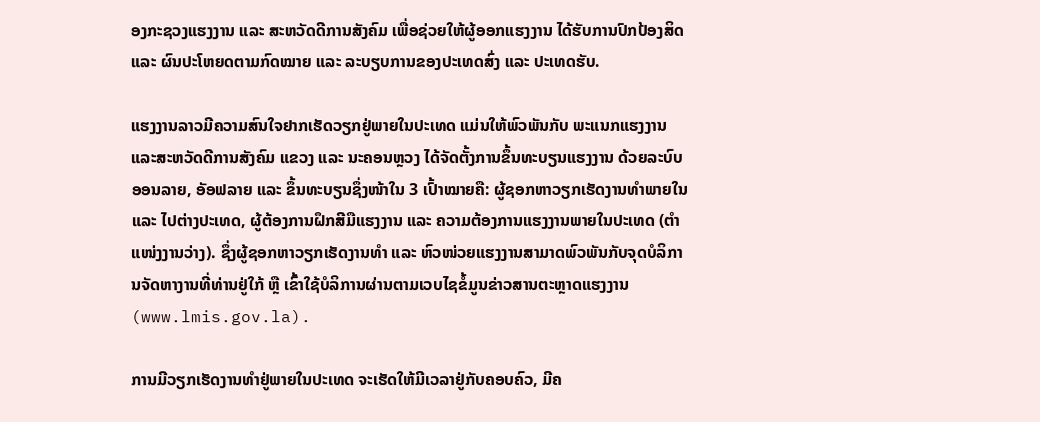ອງກະຊວງແຮງງານ ແລະ ສະຫວັດດີການສັງຄົມ ເພື່ອຊ່ວຍໃຫ້ຜູ້ອອກແຮງງານ ໄດ້ຮັບການປົກປ້ອງສິດ ແລະ ຜົນປະໂຫຍດຕາມກົດໝາຍ ແລະ ລະບຽບການຂອງປະເທດສົ່ງ ແລະ ປະເທດຮັບ.

ແຮງງານລາວມີຄວາມສົນໃຈຢາກເຮັດວຽກຢູ່ພາຍໃນປະເທດ ແມ່ນໃຫ້ພົວພັນກັບ ພະແນກແຮງງານ ແລະສະຫວັດດີການສັງຄົມ ແຂວງ ແລະ ນະຄອນຫຼວງ ໄດ້ຈັດຕັ້ງການຂຶ້ນທະບຽນແຮງງານ ດ້ວຍລະບົບອອນລາຍ, ອັອຟລາຍ ແລະ ຂຶ້ນທະບຽນຊຶ່ງໜ້າໃນ 3 ເປົ້າໝາຍຄື: ຜູ້ຊອກຫາວຽກເຮັດງານທຳພາຍໃນ ແລະ ໄປຕ່າງປະເທດ, ຜູ້ຕ້ອງການຝຶກສີມືແຮງງານ ແລະ ຄວາມຕ້ອງການແຮງງານພາຍໃນປະເທດ (ຕຳແໜ່ງງານວ່າງ). ຊຶ່ງຜູ້ຊອກຫາວຽກເຮັດງານທຳ ແລະ ຫົວໜ່ວຍແຮງງານສາມາດພົວພັນກັບຈຸດບໍລິການຈັດຫາງານທີ່ທ່ານຢູ່ໃກ້ ຫຼື ເຂົ້າໃຊ້ບໍລິການຜ່ານຕາມເວບໄຊຂໍ້ມູນຂ່າວສານຕະຫຼາດແຮງງານ (www.lmis.gov.la).

ການມີວຽກເຮັດງານທຳຢູ່ພາຍໃນປະເທດ ຈະເຮັດໃຫ້ມີເວລາຢູ່ກັບຄອບຄົວ, ມີຄ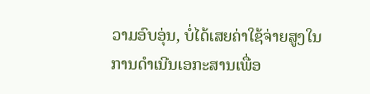ວາມອົບອຸ່ນ, ບໍ່ໄດ້ເສຍຄ່າໃຊ້ຈ່າຍສູງໃນການດຳເນີນເອກະສານເພື່ອ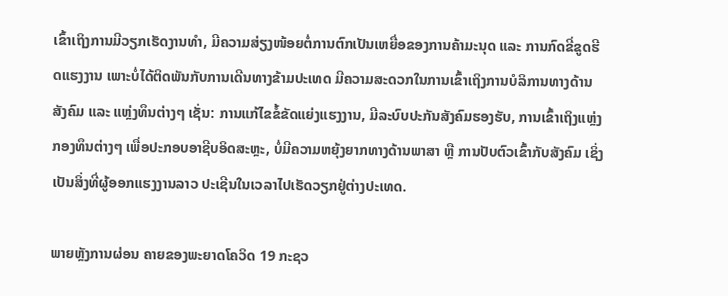ເຂົ້າເຖິງການມີວຽກເຮັດງານທຳ, ມີຄວາມສ່ຽງໜ້ອຍຕໍ່ການຕົກເປັນເຫຍື່ອຂອງການຄ້າມະນຸດ ແລະ ການກົດຂີ່ຂູດຮີດແຮງງານ ເພາະບໍ່ໄດ້ຕິດພັນກັບການເດີນທາງຂ້າມປະເທດ ມີຄວາມສະດວກໃນການເຂົ້າເຖິງການບໍລິການທາງດ້ານສັງຄົມ ແລະ ແຫຼ່ງທຶນຕ່າງໆ ເຊັ່ນ: ການແກ້ໄຂຂໍ້ຂັດແຍ່ງແຮງງານ, ມີລະບົບປະກັນສັງຄົມຮອງຮັບ, ການເຂົ້າເຖິງແຫຼ່ງກອງທຶນຕ່າງໆ ເພື່ອປະກອບອາຊີບອິດສະຫຼະ, ບໍ່ມີຄວາມຫຍຸ້ງຍາກທາງດ້ານພາສາ ຫຼື ການປັບຕົວເຂົ້າກັບສັງຄົມ ເຊິ່ງເປັນສິ່ງທີ່ຜູ້ອອກແຮງງານລາວ ປະເຊີນໃນເວລາໄປເຮັດວຽກຢູ່ຕ່າງປະເທດ.

ພາຍຫຼັງການຜ່ອນ ຄາຍຂອງພະຍາດໂຄວິດ 19 ກະຊວ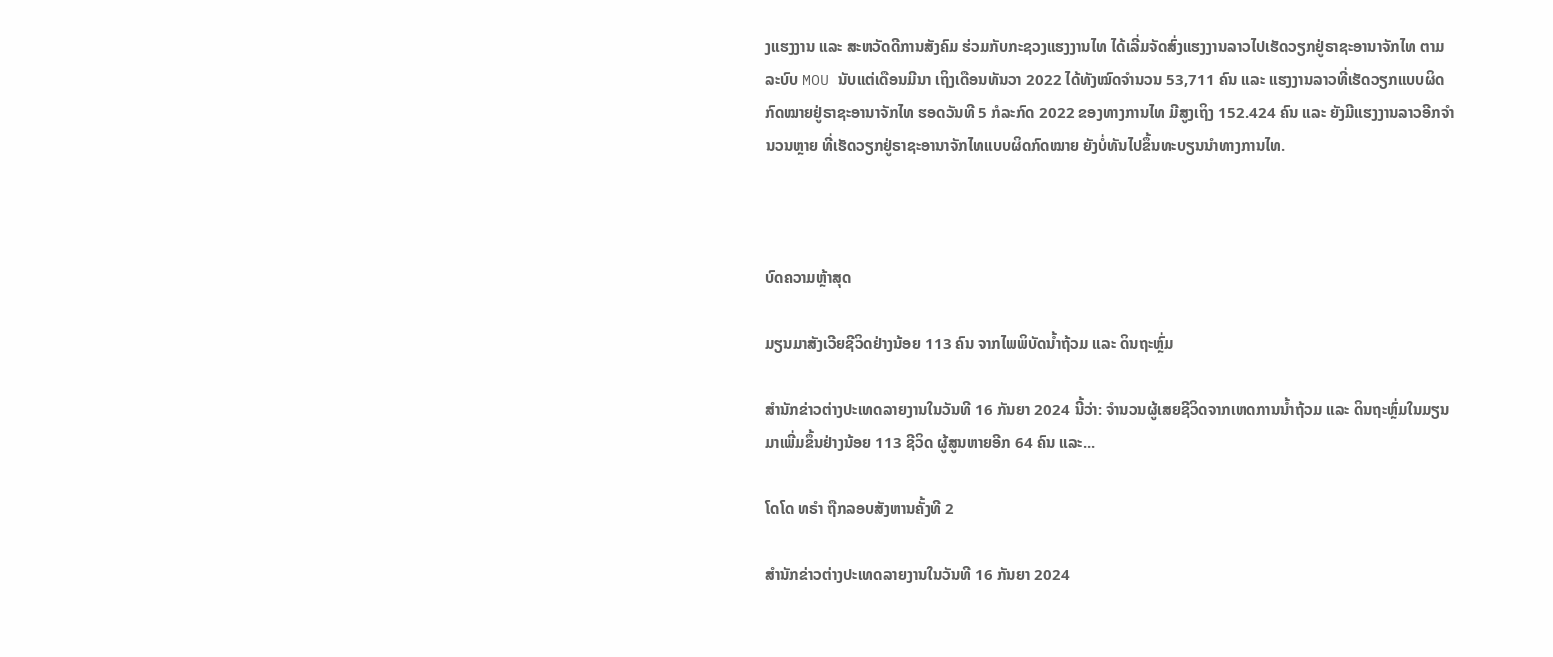ງແຮງງານ ແລະ ສະຫວັດດີການສັງຄົມ ຮ່ວມກັບກະຊວງແຮງງານໄທ ໄດ້ເລີ່ມຈັດສົ່ງແຮງງານລາວໄປເຮັດວຽກຢູ່ຣາຊະອານາຈັກໄທ ຕາມລະບົບ MOU ນັບແຕ່ເດືອນມີນາ ເຖິງເດືອນທັນວາ 2022 ໄດ້ທັງໝົດຈຳນວນ 53,711 ຄົນ ແລະ ແຮງງານລາວທີ່ເຮັດວຽກແບບຜິດກົດໝາຍຢູ່ຣາຊະອານາຈັກໄທ ຮອດວັນທີ 5 ກໍລະກົດ 2022 ຂອງທາງການໄທ ມີສູງເຖິງ 152.424 ຄົນ ແລະ ຍັງມີແຮງງານລາວອີກຈຳນວນຫຼາຍ ທີ່ເຮັດວຽກຢູ່ຣາຊະອານາຈັກໄທແບບຜິດກົດໝາຍ ຍັງບໍ່ທັນໄປຂຶ້ນທະບຽນນຳທາງການໄທ.



ບົດຄວາມຫຼ້າສຸດ

ມຽນມາສັງເວີຍຊີວິດຢ່າງນ້ອຍ 113 ຄົນ ຈາກໄພພິບັດນ້ຳຖ້ວມ ແລະ ດິນຖະຫຼົ່ມ

ສຳນັກຂ່າວຕ່າງປະເທດລາຍງານໃນວັນທີ 16 ກັນຍາ 2024 ນີ້ວ່າ: ຈຳນວນຜູ້ເສຍຊີວິດຈາກເຫດການນ້ຳຖ້ວມ ແລະ ດິນຖະຫຼົ່ມໃນມຽນມາເພີ່ມຂຶ້ນຢ່າງນ້ອຍ 113 ຊີວິດ ຜູ້ສູນຫາຍອີກ 64 ຄົນ ແລະ...

ໂດໂດ ທຣຳ ຖືກລອບສັງຫານຄັ້ງທີ 2

ສຳນັກຂ່າວຕ່າງປະເທດລາຍງານໃນວັນທີ 16 ກັນຍາ 2024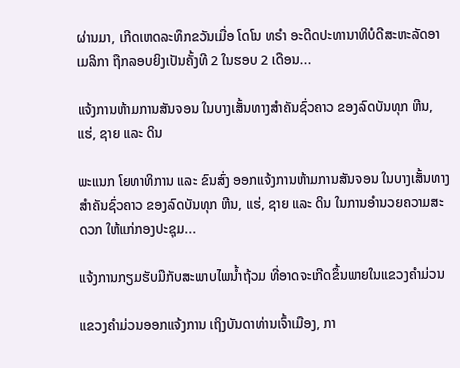ຜ່ານມາ, ເກີດເຫດລະທຶກຂວັນເມື່ອ ໂດໂນ ທຣຳ ອະດີດປະທານາທິບໍດີສະຫະລັດອາເມລິກາ ຖືກລອບຍິງເປັນຄັ້ງທີ 2 ໃນຮອບ 2 ເດືອນ...

ແຈ້ງການຫ້າມການສັນຈອນ ໃນບາງເສັ້ນທາງສໍາຄັນຊົ່ວຄາວ ຂອງລົດບັນທຸກ ຫີນ, ແຮ່, ຊາຍ ແລະ ດິນ

ພະແນກ ໂຍທາທິການ ແລະ ຂົນສົ່ງ ອອກແຈ້ງການຫ້າມການສັນຈອນ ໃນບາງເສັ້ນທາງສໍາຄັນຊົ່ວຄາວ ຂອງລົດບັນທຸກ ຫີນ, ແຮ່, ຊາຍ ແລະ ດິນ ໃນການອໍານວຍຄວາມສະດວກ ໃຫ້ແກ່ກອງປະຊຸມ...

ແຈ້ງການກຽມຮັບມືກັບສະພາບໄພນໍ້າຖ້ວມ ທີ່ອາດຈະເກີດຂຶ້ນພາຍໃນແຂວງຄໍາມ່ວນ

ແຂວງຄຳມ່ວນອອກແຈ້ງການ ເຖິງບັນດາທ່ານເຈົ້າເມືອງ, ກາ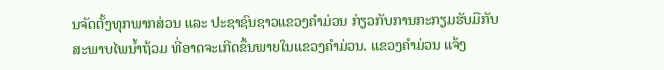ນຈັດຕັ້ງທຸກພາກສ່ວນ ແລະ ປະຊາຊົນຊາວແຂວງຄໍາມ່ວນ ກ່ຽວກັບການກະກຽມຮັບມືກັບສະພາບໄພນໍ້າຖ້ວມ ທີ່ອາດຈະເກີດຂຶ້ນພາຍໃນແຂວງຄໍາມ່ວນ. ແຂວງຄໍາມ່ວນ ແຈ້ງ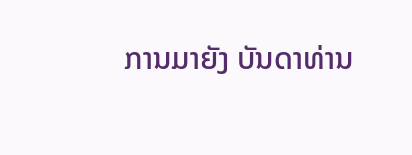ການມາຍັງ ບັນດາທ່ານ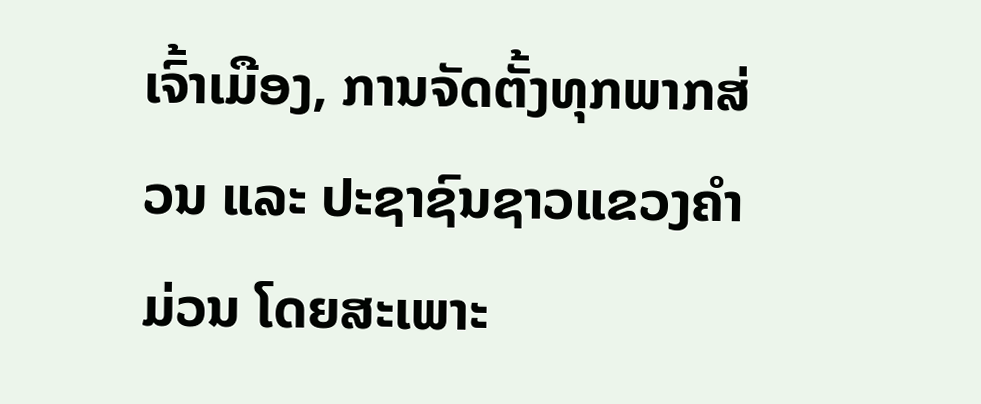ເຈົ້າເມືອງ, ການຈັດຕັ້ງທຸກພາກສ່ວນ ແລະ ປະຊາຊົນຊາວແຂວງຄໍາມ່ວນ ໂດຍສະເພາະ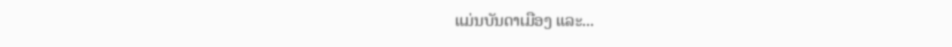ແມ່ນບັນດາເມືອງ ແລະ...